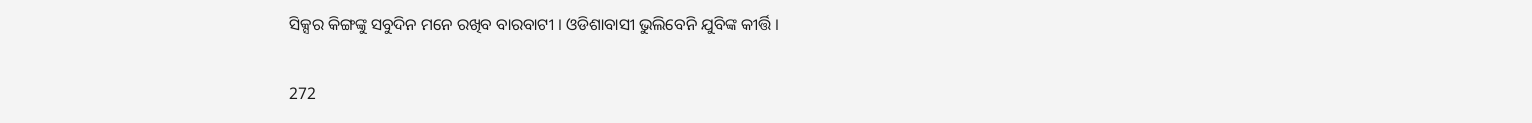ସିକ୍ସର କିଙ୍ଗଙ୍କୁ ସବୁଦିନ ମନେ ରଖିବ ବାରବାଟୀ । ଓଡିଶାବାସୀ ଭୁଲିବେନି ଯୁବିଙ୍କ କୀର୍ତ୍ତି ।

272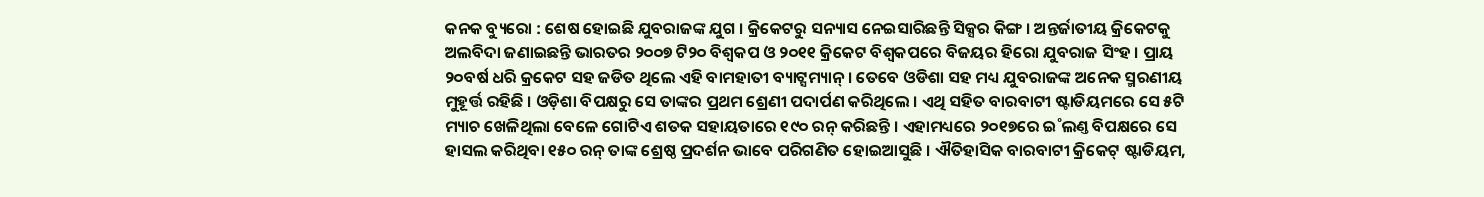କନକ ବ୍ୟୁରୋ : ଶେଷ ହୋଇଛି ଯୁବରାଜଙ୍କ ଯୁଗ । କ୍ରିକେଟରୁ ସନ୍ୟାସ ନେଇସାରିଛନ୍ତି ସିକ୍ସର କିଙ୍ଗ । ଅନ୍ତର୍ଜାତୀୟ କ୍ରିକେଟକୁ ଅଲବିଦା ଜଣାଇଛନ୍ତି ଭାରତର ୨୦୦୭ ଟି୨୦ ବିଶ୍ୱକପ ଓ ୨୦୧୧ କ୍ରିକେଟ ବିଶ୍ୱକପରେ ବିଜୟର ହିରୋ ଯୁବରାଜ ସିଂହ । ପ୍ରାୟ ୨୦ବର୍ଷ ଧରି କ୍ରକେଟ ସହ ଜଡିତ ଥିଲେ ଏହି ବାମହାତୀ ବ୍ୟାଟ୍ସମ୍ୟାନ୍ । ତେବେ ଓଡିଶା ସହ ମଧ୍ୟ ଯୁବରାଜଙ୍କ ଅନେକ ସ୍ମରଣୀୟ ମୁହୂର୍ତ୍ତ ରହିଛି । ଓଡ଼ିଶା ବିପକ୍ଷରୁ ସେ ତାଙ୍କର ପ୍ରଥମ ଶ୍ରେଣୀ ପଦାର୍ପଣ କରିଥିଲେ । ଏଥି ସହିତ ବାରବାଟୀ ଷ୍ଟାଡିୟମରେ ସେ ୫ଟି ମ୍ୟାଚ ଖେଳିଥିଲା ବେଳେ ଗୋଟିଏ ଶତକ ସହାୟତାରେ ୧୯୦ ରନ୍ କରିଛନ୍ତି । ଏହାମଧ୍ୟରେ ୨୦୧୭ରେ ଇ˚ଲଣ୍ତ ବିପକ୍ଷରେ ସେ ହାସଲ କରିଥିବା ୧୫୦ ରନ୍ ତାଙ୍କ ଶ୍ରେଷ୍ଠ ପ୍ରଦର୍ଶନ ଭାବେ ପରିଗଣିତ ହୋଇଆସୁଛି । ଐତିହାସିକ ବାରବାଟୀ କ୍ରିକେଟ୍ ଷ୍ଟାଡିୟମ,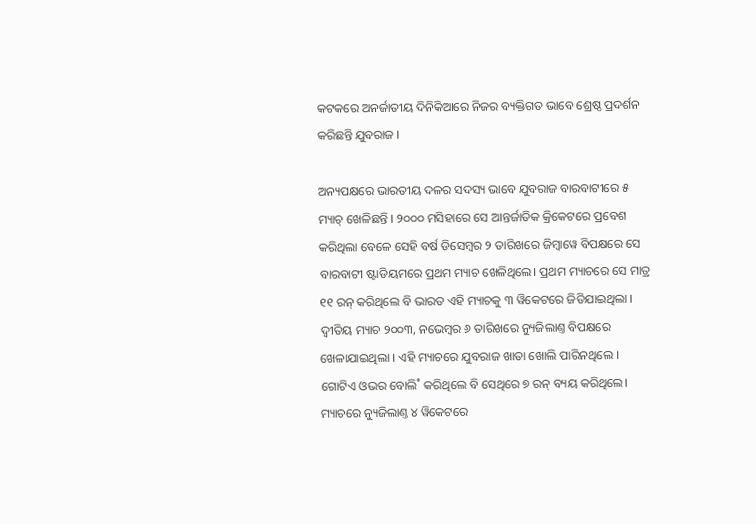କଟକରେ ଅନର୍ଜାତୀୟ ଦିନିକିଆରେ ନିଜର ବ୍ୟକ୍ତିଗତ ଭାବେ ଶ୍ରେଷ୍ଠ ପ୍ରଦର୍ଶନ କରିଛନ୍ତି ଯୁବରାଜ ।

ଅନ୍ୟପକ୍ଷରେ ଭାରତୀୟ ଦଳର ସଦସ୍ୟ ଭାବେ ଯୁବରାଜ ବାରବାଟୀରେ ୫ ମ୍ୟାଚ୍ ଖେଳିଛନ୍ତି । ୨୦୦୦ ମସିହାରେ ସେ ଆନ୍ତର୍ଜାତିକ କ୍ରିକେଟରେ ପ୍ରବେଶ କରିଥିଲା ବେଳେ ସେହି ବର୍ଷ ଡିସେମ୍ବର ୨ ତାରିଖରେ ଜିମ୍ବାୱେ ବିପକ୍ଷରେ ସେ ବାରବାଟୀ ଷ୍ଟାଡିୟମରେ ପ୍ରଥମ ମ୍ୟାଚ ଖେଳିଥିଲେ। ପ୍ରଥମ ମ୍ୟାଚରେ ସେ ମାତ୍ର ୧୧ ରନ୍ କରିଥିଲେ ବି ଭାରତ ଏହି ମ୍ୟାଚକୁ ୩ ୱିକେଟରେ ଜିତିଯାଇଥିଲା । ଦ୍ୱୀତିୟ ମ୍ୟାଚ ୨୦୦୩, ନଭେମ୍ବର ୬ ତାରିଖରେ ନ୍ୟୁଜିଲାଣ୍ତ ବିପକ୍ଷରେ ଖେଳାଯାଇଥିଲା । ଏହି ମ୍ୟାଚରେ ଯୁବରାଜ ଖାତା ଖୋଲି ପାରିନଥିଲେ । ଗୋଟିଏ ଓଭର ବୋଲି˚ କରିଥିଲେ ବି ସେଥିରେ ୭ ରନ୍ ବ୍ୟୟ କରିଥିଲେ। ମ୍ୟାଚରେ ନ୍ୟୁଜିଲାଣ୍ତ ୪ ୱିକେଟରେ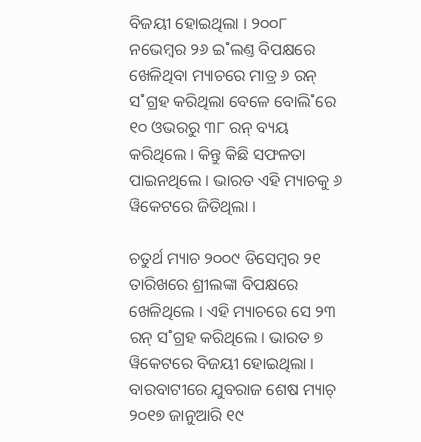ବିଜୟୀ ହୋଇଥିଲା । ୨୦୦୮ ନଭେମ୍ବର ୨୬ ଇ˚ଲଣ୍ତ ବିପକ୍ଷରେ ଖେଳିଥିବା ମ୍ୟାଚରେ ମାତ୍ର ୬ ରନ୍ ସ˚ଗ୍ରହ କରିଥିଲା ବେଳେ ବୋଲି˚ରେ ୧୦ ଓଭରରୁ ୩୮ ରନ୍ ବ୍ୟୟ କରିଥିଲେ । କିନ୍ତୁ କିଛି ସଫଳତା ପାଇନଥିଲେ । ଭାରତ ଏହି ମ୍ୟାଚକୁ ୬ ୱିକେଟରେ ଜିତିଥିଲା ।

ଚତୁର୍ଥ ମ୍ୟାଚ ୨୦୦୯ ଡିସେମ୍ବର ୨୧ ତାରିଖରେ ଶ୍ରୀଲଙ୍କା ବିପକ୍ଷରେ ଖେଳିଥିଲେ । ଏହି ମ୍ୟାଚରେ ସେ ୨୩ ରନ୍ ସ˚ଗ୍ରହ କରିଥିଲେ । ଭାରତ ୭ ୱିକେଟରେ ବିଜୟୀ ହୋଇଥିଲା । ବାରବାଟୀରେ ଯୁବରାଜ ଶେଷ ମ୍ୟାଚ୍ ୨୦୧୭ ଜାନୁଆରି ୧୯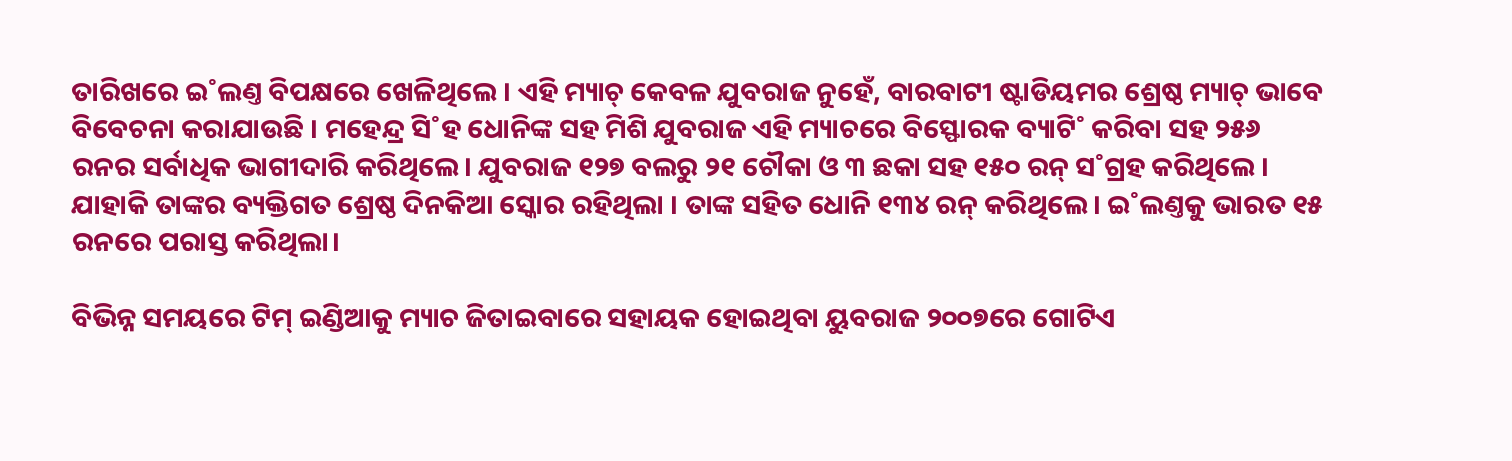ତାରିଖରେ ଇ˚ଲଣ୍ତ ବିପକ୍ଷରେ ଖେଳିଥିଲେ । ଏହି ମ୍ୟାଚ୍ କେବଳ ଯୁବରାଜ ନୁହେଁ, ବାରବାଟୀ ଷ୍ଟାଡିୟମର ଶ୍ରେଷ୍ଠ ମ୍ୟାଚ୍ ଭାବେ ବିବେଚନା କରାଯାଉଛି । ମହେନ୍ଦ୍ର ସି˚ହ ଧୋନିଙ୍କ ସହ ମିଶି ଯୁବରାଜ ଏହି ମ୍ୟାଚରେ ବିସ୍ଫୋରକ ବ୍ୟାଟି˚ କରିବା ସହ ୨୫୬ ରନର ସର୍ବାଧିକ ଭାଗୀଦାରି କରିଥିଲେ। ଯୁବରାଜ ୧୨୭ ବଲରୁ ୨୧ ଚୌକା ଓ ୩ ଛକା ସହ ୧୫୦ ରନ୍ ସ˚ଗ୍ରହ କରିଥିଲେ । ଯାହାକି ତାଙ୍କର ବ୍ୟକ୍ତିଗତ ଶ୍ରେଷ୍ଠ ଦିନକିଆ ସ୍କୋର ରହିଥିଲା । ତାଙ୍କ ସହିତ ଧୋନି ୧୩୪ ରନ୍ କରିଥିଲେ। ଇ˚ଲଣ୍ତକୁ ଭାରତ ୧୫ ରନରେ ପରାସ୍ତ କରିଥିଲା।

ବିଭିନ୍ନ ସମୟରେ ଟିମ୍ ଇଣ୍ଡିଆକୁ ମ୍ୟାଚ ଜିତାଇବାରେ ସହାୟକ ହୋଇଥିବା ୟୁବରାଜ ୨୦୦୭ରେ ଗୋଟିଏ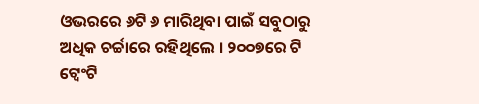ଓଭରରେ ୬ଟି ୬ ମାରିଥିବା ପାଇଁ ସବୁଠାରୁ ଅଧିକ ଚର୍ଚ୍ଚାରେ ରହିଥିଲେ । ୨୦୦୭ରେ ଟି ଟ୍ୱେଂଟି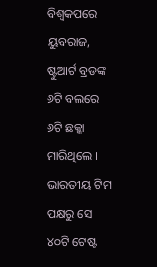ବିଶ୍ୱକପରେ ୟୁବରାଜ, ଷ୍ଟୁଆର୍ଟ ବ୍ରଡଙ୍କ ୬ଟି ବଲରେ ୬ଟି ଛକ୍କା ମାରିଥିଲେ । ଭାରତୀୟ ଟିମ ପକ୍ଷରୁ ସେ ୪୦ଟି ଟେଷ୍ଟ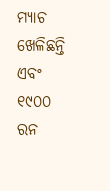ମ୍ୟାଚ ଖେଳିଛନ୍ତି ଏବଂ ୧୯୦୦ ରନ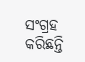ସଂଗ୍ରହ କରିଛନ୍ତି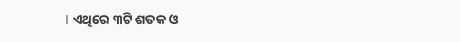। ଏଥିରେ ୩ଟି ଶତକ ଓ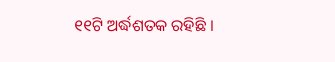୧୧ଟି ଅର୍ଦ୍ଧଶତକ ରହିଛି ।